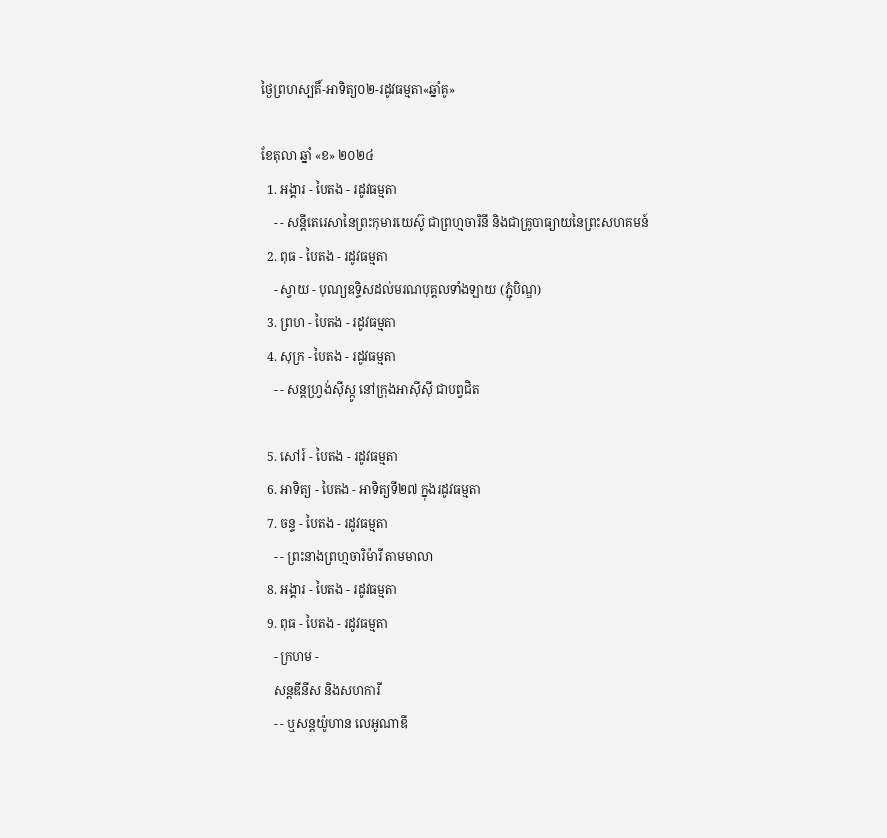ថ្ងៃព្រហស្បតិ៍-អាទិត្យ០២-រដូវធម្មតា«ឆ្នាំគូ»

ខែតុលា ឆ្នាំ «ខ» ២០២៤
  1. អង្គារ - បៃតង - រដូវធម្មតា
    - - សន្តីតេរេសានៃព្រះកុមារយេស៊ូ ជាព្រហ្មចារិនី និងជាគ្រូបាធ្យាយនៃព្រះសហគមន៍
  2. ពុធ - បៃតង - រដូវធម្មតា
    - ស្វាយ - បុណ្យឧទ្ទិសដល់មរណបុគ្គលទាំងឡាយ (ភ្ជុំបិណ្ឌ)
  3. ព្រហ - បៃតង - រដូវធម្មតា
  4. សុក្រ - បៃតង - រដូវធម្មតា
    - - សន្តហ្វ្រង់ស៊ីស្កូ នៅក្រុងអាស៊ីស៊ី ជាបព្វជិត

  5. សៅរ៍ - បៃតង - រដូវធម្មតា
  6. អាទិត្យ - បៃតង - អាទិត្យទី២៧ ក្នុងរដូវធម្មតា
  7. ចន្ទ - បៃតង - រដូវធម្មតា
    - - ព្រះនាងព្រហ្មចារិម៉ារី តាមមាលា
  8. អង្គារ - បៃតង - រដូវធម្មតា
  9. ពុធ - បៃតង - រដូវធម្មតា
    - ក្រហម -
    សន្តឌីនីស និងសហការី
    - - ឬសន្តយ៉ូហាន លេអូណាឌី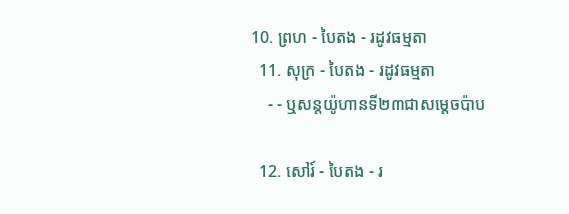10. ព្រហ - បៃតង - រដូវធម្មតា
  11. សុក្រ - បៃតង - រដូវធម្មតា
    - - ឬសន្តយ៉ូហានទី២៣ជាសម្តេចប៉ាប

  12. សៅរ៍ - បៃតង - រ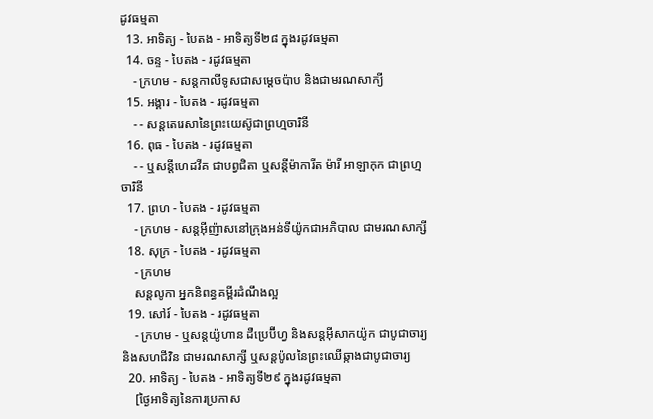ដូវធម្មតា
  13. អាទិត្យ - បៃតង - អាទិត្យទី២៨ ក្នុងរដូវធម្មតា
  14. ចន្ទ - បៃតង - រដូវធម្មតា
    - ក្រហម - សន្ដកាលីទូសជាសម្ដេចប៉ាប និងជាមរណសាក្យី
  15. អង្គារ - បៃតង - រដូវធម្មតា
    - - សន្តតេរេសានៃព្រះយេស៊ូជាព្រហ្មចារិនី
  16. ពុធ - បៃតង - រដូវធម្មតា
    - - ឬសន្ដីហេដវីគ ជាបព្វជិតា ឬសន្ដីម៉ាការីត ម៉ារី អាឡាកុក ជាព្រហ្មចារិនី
  17. ព្រហ - បៃតង - រដូវធម្មតា
    - ក្រហម - សន្តអ៊ីញ៉ាសនៅក្រុងអន់ទីយ៉ូកជាអភិបាល ជាមរណសាក្សី
  18. សុក្រ - បៃតង - រដូវធម្មតា
    - ក្រហម
    សន្តលូកា អ្នកនិពន្ធគម្ពីរដំណឹងល្អ
  19. សៅរ៍ - បៃតង - រដូវធម្មតា
    - ក្រហម - ឬសន្ដយ៉ូហាន ដឺប្រេប៊ីហ្វ និងសន្ដអ៊ីសាកយ៉ូក ជាបូជាចារ្យ និងសហជីវិន ជាមរណសាក្សី ឬសន្ដប៉ូលនៃព្រះឈើឆ្កាងជាបូជាចារ្យ
  20. អាទិត្យ - បៃតង - អាទិត្យទី២៩ ក្នុងរដូវធម្មតា
    [ថ្ងៃអាទិត្យនៃការប្រកាស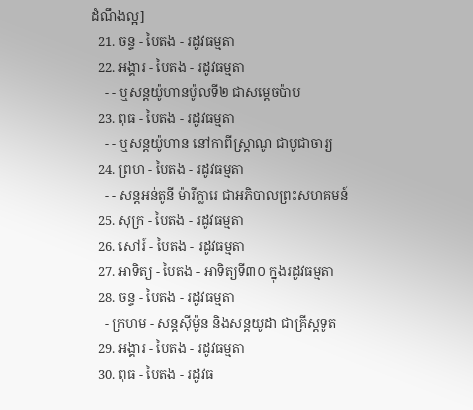ដំណឹងល្អ]
  21. ចន្ទ - បៃតង - រដូវធម្មតា
  22. អង្គារ - បៃតង - រដូវធម្មតា
    - - ឬសន្តយ៉ូហានប៉ូលទី២ ជាសម្ដេចប៉ាប
  23. ពុធ - បៃតង - រដូវធម្មតា
    - - ឬសន្ដយ៉ូហាន នៅកាពីស្រ្ដាណូ ជាបូជាចារ្យ
  24. ព្រហ - បៃតង - រដូវធម្មតា
    - - សន្តអន់តូនី ម៉ារីក្លារេ ជាអភិបាលព្រះសហគមន៍
  25. សុក្រ - បៃតង - រដូវធម្មតា
  26. សៅរ៍ - បៃតង - រដូវធម្មតា
  27. អាទិត្យ - បៃតង - អាទិត្យទី៣០ ក្នុងរដូវធម្មតា
  28. ចន្ទ - បៃតង - រដូវធម្មតា
    - ក្រហម - សន្ដស៊ីម៉ូន និងសន្ដយូដា ជាគ្រីស្ដទូត
  29. អង្គារ - បៃតង - រដូវធម្មតា
  30. ពុធ - បៃតង - រដូវធ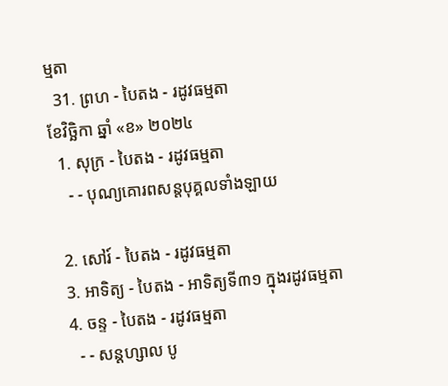ម្មតា
  31. ព្រហ - បៃតង - រដូវធម្មតា
ខែវិច្ឆិកា ឆ្នាំ «ខ» ២០២៤
  1. សុក្រ - បៃតង - រដូវធម្មតា
    - - បុណ្យគោរពសន្ដបុគ្គលទាំងឡាយ

  2. សៅរ៍ - បៃតង - រដូវធម្មតា
  3. អាទិត្យ - បៃតង - អាទិត្យទី៣១ ក្នុងរដូវធម្មតា
  4. ចន្ទ - បៃតង - រដូវធម្មតា
    - - សន្ដហ្សាល បូ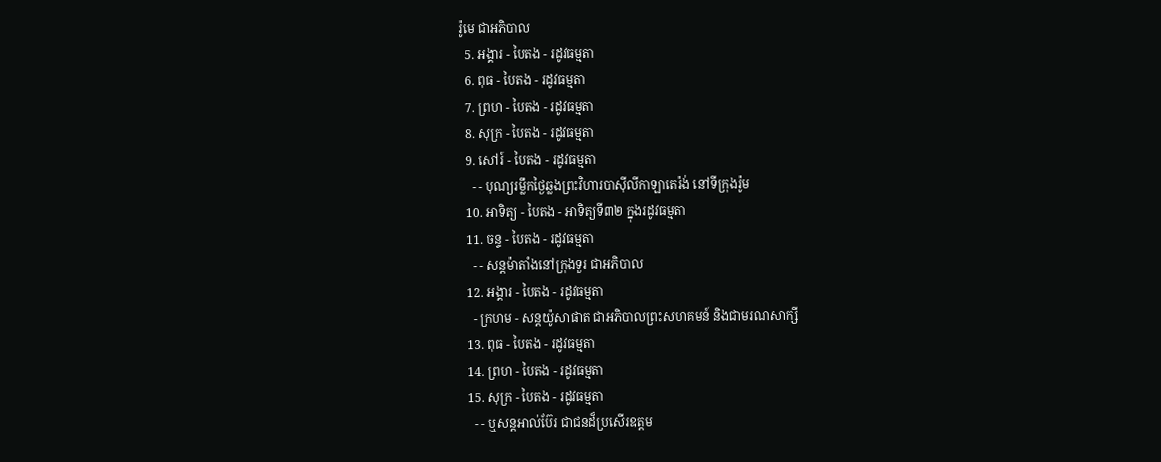រ៉ូមេ ជាអភិបាល
  5. អង្គារ - បៃតង - រដូវធម្មតា
  6. ពុធ - បៃតង - រដូវធម្មតា
  7. ព្រហ - បៃតង - រដូវធម្មតា
  8. សុក្រ - បៃតង - រដូវធម្មតា
  9. សៅរ៍ - បៃតង - រដូវធម្មតា
    - - បុណ្យរម្លឹកថ្ងៃឆ្លងព្រះវិហារបាស៊ីលីកាឡាតេរ៉ង់ នៅទីក្រុងរ៉ូម
  10. អាទិត្យ - បៃតង - អាទិត្យទី៣២ ក្នុងរដូវធម្មតា
  11. ចន្ទ - បៃតង - រដូវធម្មតា
    - - សន្ដម៉ាតាំងនៅក្រុងទួរ ជាអភិបាល
  12. អង្គារ - បៃតង - រដូវធម្មតា
    - ក្រហម - សន្ដយ៉ូសាផាត ជាអភិបាលព្រះសហគមន៍ និងជាមរណសាក្សី
  13. ពុធ - បៃតង - រដូវធម្មតា
  14. ព្រហ - បៃតង - រដូវធម្មតា
  15. សុក្រ - បៃតង - រដូវធម្មតា
    - - ឬសន្ដអាល់ប៊ែរ ជាជនដ៏ប្រសើរឧត្ដម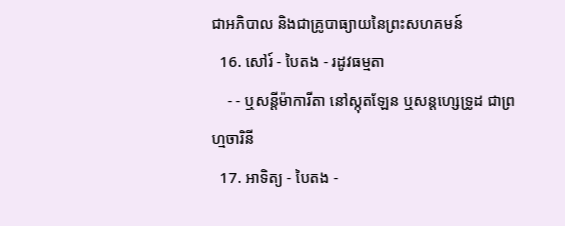ជាអភិបាល និងជាគ្រូបាធ្យាយនៃព្រះសហគមន៍
  16. សៅរ៍ - បៃតង - រដូវធម្មតា
    - - ឬសន្ដីម៉ាការីតា នៅស្កុតឡែន ឬសន្ដហ្សេទ្រូដ ជាព្រហ្មចារិនី
  17. អាទិត្យ - បៃតង -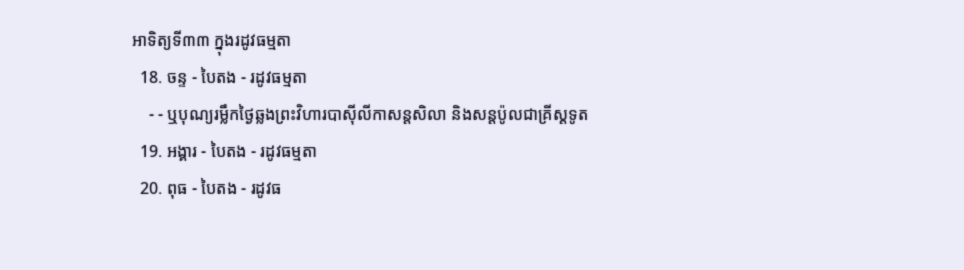អាទិត្យទី៣៣ ក្នុងរដូវធម្មតា
  18. ចន្ទ - បៃតង - រដូវធម្មតា
    - - ឬបុណ្យរម្លឹកថ្ងៃឆ្លងព្រះវិហារបាស៊ីលីកាសន្ដសិលា និងសន្ដប៉ូលជាគ្រីស្ដទូត
  19. អង្គារ - បៃតង - រដូវធម្មតា
  20. ពុធ - បៃតង - រដូវធ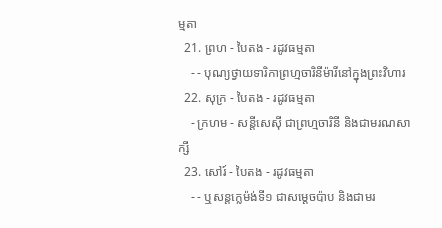ម្មតា
  21. ព្រហ - បៃតង - រដូវធម្មតា
    - - បុណ្យថ្វាយទារិកាព្រហ្មចារិនីម៉ារីនៅក្នុងព្រះវិហារ
  22. សុក្រ - បៃតង - រដូវធម្មតា
    - ក្រហម - សន្ដីសេស៊ី ជាព្រហ្មចារិនី និងជាមរណសាក្សី
  23. សៅរ៍ - បៃតង - រដូវធម្មតា
    - - ឬសន្ដក្លេម៉ង់ទី១ ជាសម្ដេចប៉ាប និងជាមរ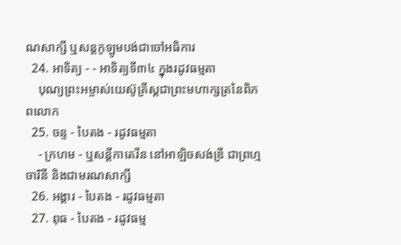ណសាក្សី ឬសន្ដកូឡូមបង់ជាចៅអធិការ
  24. អាទិត្យ - - អាទិត្យទី៣៤ ក្នុងរដូវធម្មតា
    បុណ្យព្រះអម្ចាស់យេស៊ូគ្រីស្ដជាព្រះមហាក្សត្រនៃពិភពលោក
  25. ចន្ទ - បៃតង - រដូវធម្មតា
    - ក្រហម - ឬសន្ដីកាតេរីន នៅអាឡិចសង់ឌ្រី ជាព្រហ្មចារិនី និងជាមរណសាក្សី
  26. អង្គារ - បៃតង - រដូវធម្មតា
  27. ពុធ - បៃតង - រដូវធម្ម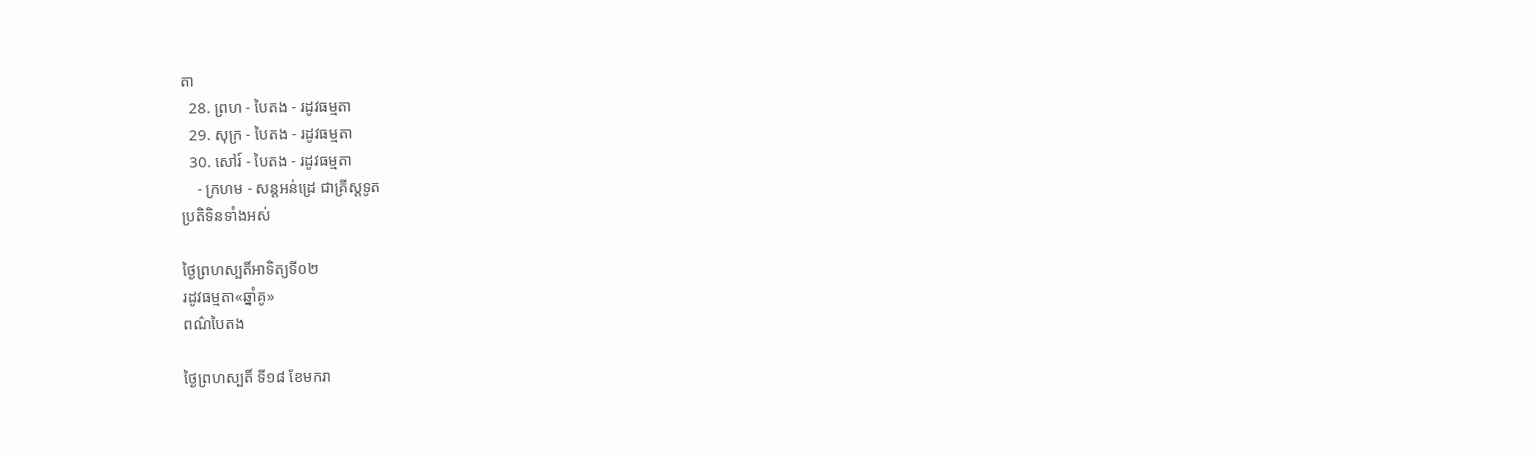តា
  28. ព្រហ - បៃតង - រដូវធម្មតា
  29. សុក្រ - បៃតង - រដូវធម្មតា
  30. សៅរ៍ - បៃតង - រដូវធម្មតា
    - ក្រហម - សន្ដអន់ដ្រេ ជាគ្រីស្ដទូត
ប្រតិទិនទាំងអស់

ថ្ងៃព្រហស្បតិ៍អាទិត្យទី០២
រដូវធម្មតា«ឆ្នាំគូ»
ពណ៌បៃតង

ថ្ងៃព្រហស្បតិ៍ ទី១៨ ខែមករា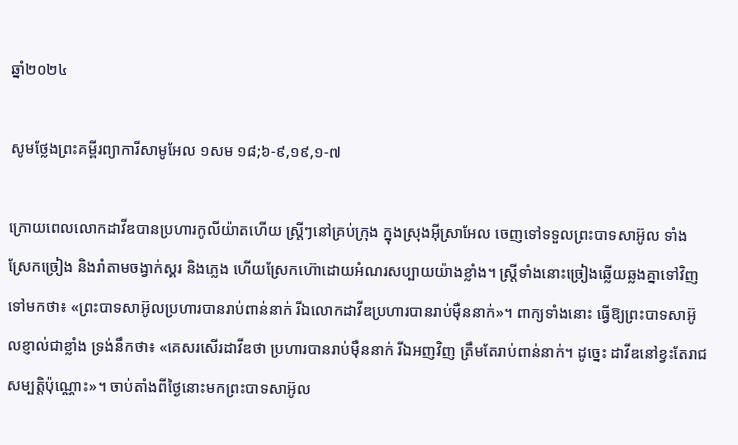ឆ្នាំ២០២៤

សូមថ្លែងព្រះគម្ពីរព្យាការីសាមូអែល ១សម ១៨;៦-៩,១៩,១-៧

ក្រោយពេលលោកដាវីឌបានប្រហារកូលីយ៉ាតហើយ ស្រ្តីៗនៅគ្រប់ក្រុង ក្នុងស្រុងអ៊ីស្រាអែល ចេញទៅទទួលព្រះបាទសាអ៊ូល ទាំងស្រែកច្រៀង និងរាំតាមចង្វាក់ស្គរ និងភ្លេង ហើយស្រែកហ៊ោដោយអំណរសប្បាយយ៉ាងខ្លាំង។ ស្រ្តីទាំងនោះច្រៀងឆ្លើយឆ្លងគ្នាទៅវិញទៅមកថា៖ «ព្រះបាទសាអ៊ូលប្រហារបានរាប់ពាន់នាក់ រីឯលោកដាវីឌប្រហារបានរាប់ម៉ឺននាក់»។ ពាក្យទាំងនោះ ធ្វើឱ្យព្រះបាទសាអ៊ូលខ្ញាល់ជាខ្លាំង ទ្រង់នឹកថា៖ «គេសរសើរដាវីឌថា ប្រហារបានរាប់ម៉ឺននាក់ រីឯអញវិញ ត្រឹមតែរាប់ពាន់នាក់។ ដូច្នេះ ដាវីឌនៅខ្វះតែរាជសម្បត្តិប៉ុណ្ណោះ»។ ចាប់តាំងពីថ្ងៃនោះមកព្រះបាទសាអ៊ូល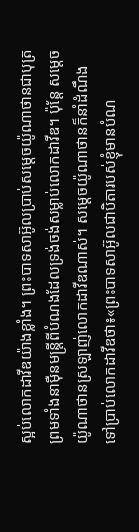ស្អប់លោកដាវីឌយ៉ាងខ្លាំង។ ព្រះបាទសាអ៊ូលប្រាប់សម្តេចយ៉ូណាថានជាបុត្រ ព្រមទាំងនាម៉ឺនមន្រ្តីពីបំណងដែលទ្រង់ចង់សម្លាប់លោកដាវីឌ។ ប៉ុន្តែ សម្តេចយ៉ូណាថានស្រឡាញ់លោកដាវីឌណាស់។ សម្តេចយ៉ូណាថានក៏នាំដំណឹងទៅប្រាប់លោកដាវីឌថា៖«ព្រះបាទសាអ៊ូលជាបិតារបស់ខ្ញុំមានបំណ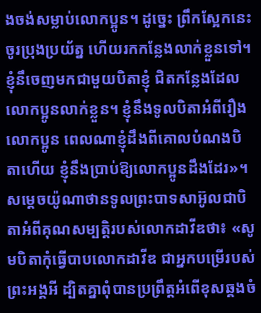ងចង់សម្លាប់លោកប្អូន។ ដូច្នេះ ព្រឹកស្អែកនេះ ចូរប្រុងប្រយ័ត្ន ហើយរកកន្លែងលាក់ខ្លួនទៅ។ ខ្ញុំនឹចេញមកជាមួយបិតាខ្ញុំ ជិតកន្លែងដែលលោកប្អូនលាក់ខ្លួន។ ខ្ញុំនឹងទូលបិតាអំពីរឿងលោកប្អូន ពេលណាខ្ញុំដឹងពីគោលបំណងបិតាហើយ ខ្ញុំនឹងប្រាប់ឱ្យលោកប្អូនដឹងដែរ»។ សម្តេចយ៉ូណាថានទូលព្រះបាទសាអ៊ូលជាបិតាអំពីគុណសម្បត្តិរបស់លោកដាវីឌថា៖ «សូមបិតាកុំធ្វើបាបលោកដាវីឌ ជាអ្នកបម្រើរបស់ព្រះអង្គអី ដ្បិតគ្នាពុំបានប្រព្រឹត្តអំពើខុសឆ្គងចំ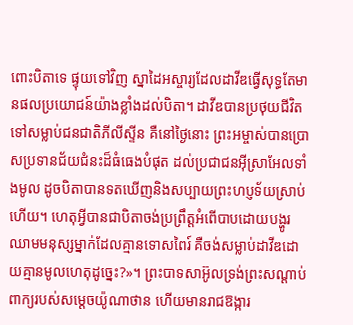ពោះបិតាទេ ផ្ទុយទៅវិញ ស្នាដៃអស្ចារ្យដែលដាវីឌធ្វើសុទ្ធតែមានផលប្រយោជន៍យ៉ាងខ្លាំងដល់បិតា។ ដាវីឌបានប្រថុយជីវិតទៅសម្លាប់ជនជាតិភីលីស្ទីន គឺនៅថ្ងៃនោះ ព្រះអម្ចាស់បានប្រោសប្រទានជ័យជំនះដ៏ធំធេងបំផុត ដល់ប្រជាជនអ៊ីស្រាអែលទាំងមូល ដូចបិតាបានទតឃើញនិងសប្បាយព្រះហប្ញទ័យស្រាប់ហើយ។ ហេតុអ្វីបានជាបិតាចង់ប្រព្រឹត្តអំពើបាបដោយបង្ហូរឈាមមនុស្សម្នាក់ដែលគ្មានទោសពៃរ៍ គឺចង់សម្លាប់ដាវីឌដោយគ្មានមូលហេតុដូច្នេះ?»។ ព្រះបាទសាអ៊ូលទ្រង់ព្រះសណ្តាប់ពាក្យរបស់សម្តេចយ៉ូណាថាន ហើយមានរាជឱង្ការ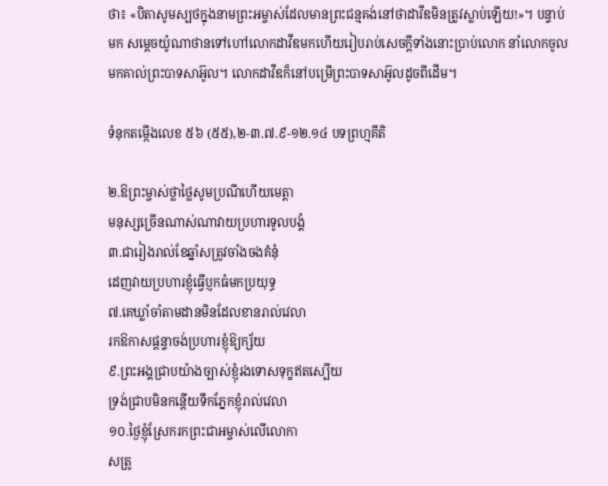ថា៖ «បិតាសូមស្បថក្នុងនាមព្រះអម្ចាស់ដែលមានព្រះជន្មគង់នៅថាដាវីឌមិនត្រូវស្លាប់ឡើយ!»។ បន្ទាប់មក សម្តេចយ៉ូណាថានទៅហៅលោកដាវីឌមកហើយរៀបរាប់សេចក្តីទាំងនោះប្រាប់លោក នាំលោកចូលមកគាល់ព្រះបាទសាអ៊ូល។ លោកដាវីឌក៏នៅបម្រើព្រះបាទសាអ៊ូលដូចពីដើម។

ទំនុកតម្កើងលេខ ៥៦ (៥៥),២-៣.៧.៩-១២.១៤ បទព្រហ្មគីតិ

២.ឱព្រះម្ចាស់ថ្លាថ្លៃសូមប្រណីហើយមេត្តា
មនុស្សច្រើនណាស់ណាវាយប្រហារទូលបង្គំ
៣.ជារៀងរាល់ខែឆ្នាំសត្រូវចាំងចងគំនុំ
ដេញវាយប្រហារខ្ញុំធ្វើប្ញកធំមកប្រយុទ្ធ
៧.គេឃ្លាំចាំតាមដានមិនដែលខានរាល់វេលា
រកឱកាសផ្តន្ទាចង់ប្រហារខ្ញុំឱ្យក្ស័យ
៩.ព្រះអង្គជ្រាបយ៉ាងច្បាស់ខ្ញុំរងទោសទុក្ខឥតស្បើយ
ទ្រង់ជ្រាបមិនកន្តើយទឹកភ្នែកខ្ញុំរាល់វេលា
១០.ថ្ងៃខ្ញុំស្រែករកព្រះជាអម្ចាស់លើលោកា
សត្រូ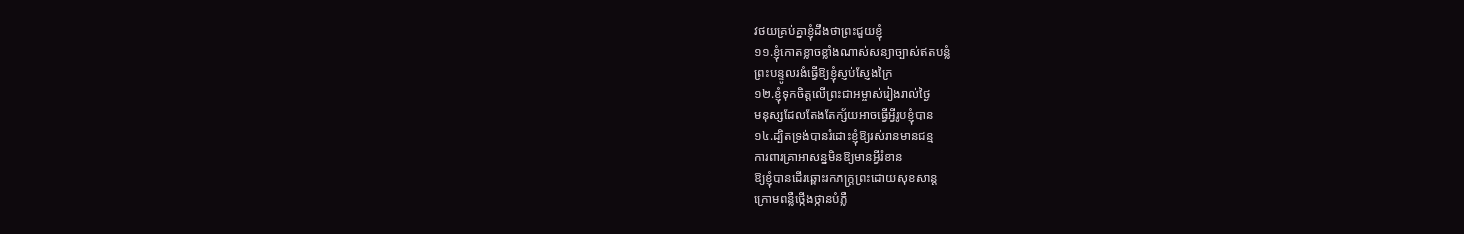វថយគ្រប់គ្នាខ្ញុំដឹងថាព្រះជួយខ្ញុំ
១១.ខ្ញុំកោតខ្លាចខ្លាំងណាស់សន្យាច្បាស់ឥតបន្លំ
ព្រះបន្ទូលរងំធ្វើឱ្យខ្ញុំស្ញប់ស្ញែងក្រៃ
១២.ខ្ញុំទុកចិត្តលើព្រះជាអម្ចាស់រៀងរាល់ថ្ងៃ
មនុស្សដែលតែងតែក្ស័យអាចធ្វើអ្វីរូបខ្ញុំបាន
១៤.ដ្បិតទ្រង់បានរំដោះខ្ញុំឱ្យរស់រានមានជន្ម
ការពារគ្រាអាសន្នមិនឱ្យមានអ្វីរំខាន
ឱ្យខ្ញុំបានដើរឆ្ពោះរកភក្រ្តព្រះដោយសុខសាន្ត
ក្រោមពន្លឺថ្កើងថ្កានបំភ្លឺ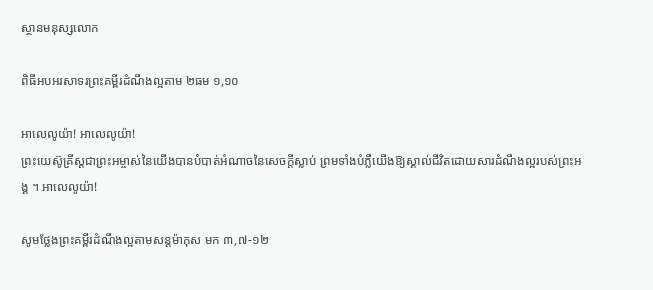ស្ថានមនុស្សលោក

ពិធីអបអរសាទរព្រះគម្ពីរដំណឹងល្អតាម ២ធម ១,១០

អាលេលូយ៉ា! អាលេលូយ៉ា!
ព្រះយេស៊ូគ្រីស្តជាព្រះអម្ចាស់នៃយើងបានបំបាត់អំណាចនៃសេចក្តីស្លាប់ ព្រមទាំងបំភ្លឺយើងឱ្យស្គាល់ជីវិតដោយសារដំណឹងល្អរបស់ព្រះអង្គ ។ អាលេលូយ៉ា!

សូមថ្លែងព្រះគម្ពីរដំណឹងល្អតាមសន្តម៉ាកុស មក ៣,៧-១២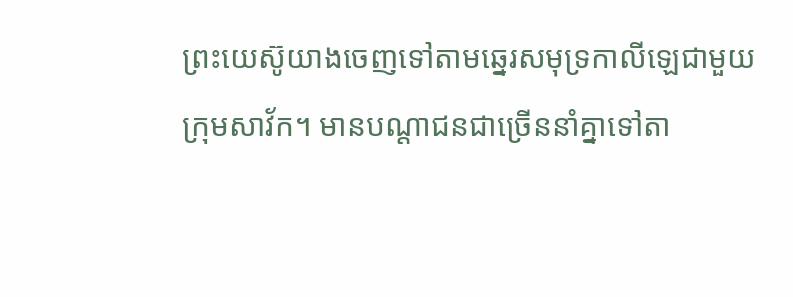ព្រះយេស៊ូយាងចេញទៅតាមឆ្នេរសមុទ្រកាលីឡេជាមួយក្រុមសាវ័ក។ មានបណ្តាជនជាច្រើននាំគ្នាទៅតា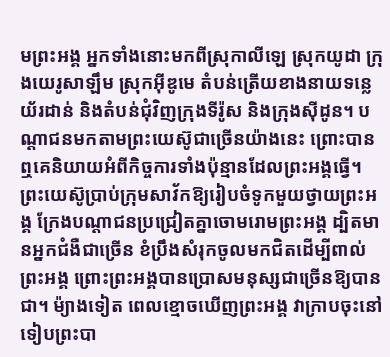មព្រះអង្គ អ្នកទាំងនោះមកពីស្រុកាលីឡេ ស្រុកយូដា ក្រុងយេរូសាឡឹម ស្រុកអ៊ីឌូមេ តំបន់ត្រើយខាងនាយទន្លេយ័រដាន់ និងតំបន់ជុំវិញក្រុងទីរ៉ូស និងក្រុងស៊ីដូន។ បណ្តាជនមកតាមព្រះយេស៊ូជាច្រើនយ៉ាងនេះ ព្រោះបានឮគេនិយាយអំពីកិច្ចការទាំងប៉ុន្មានដែលព្រះអង្គធ្វើ។ ព្រះយេស៊ូប្រាប់ក្រុមសាវ័កឱ្យរៀបចំទូកមួយថ្វាយព្រះអង្គ ក្រែងបណ្តាជនប្រជ្រៀតគ្នាចោមរោមព្រះអង្គ ដ្បិតមានអ្នកជំងឺជាច្រើន ខំប្រឹងសំរុកចូលមកជិតដើម្បីពាល់ព្រះអង្គ ព្រោះព្រះអង្គបានប្រោសមនុស្សជាច្រើនឱ្យបានជា។ ម៉្យាងទៀត ពេលខ្មោចឃើញព្រះអង្គ វាក្រាបចុះនៅទៀបព្រះបា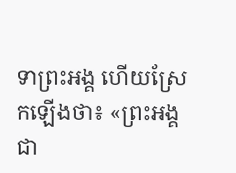ទាព្រះអង្គ ហើយស្រែកឡើងថា៖ «ព្រះអង្គជា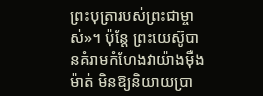ព្រះបុត្រារបស់ព្រះជាម្ចាស់»។ ប៉ុន្តែ ព្រះយេស៊ូបានគំរាមកំហែងវាយ៉ាងម៉ឺងម៉ាត់ មិនឱ្យនិយាយប្រា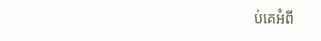ប់គេអំពី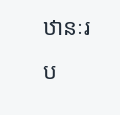ឋានៈរប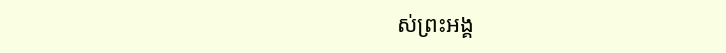ស់ព្រះអង្គ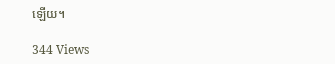ឡើយ។

344 Views